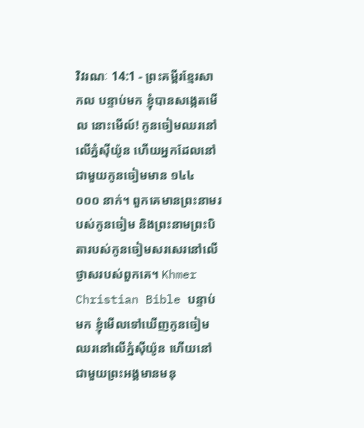វិវរណៈ 14:1 - ព្រះគម្ពីរខ្មែរសាកល បន្ទាប់មក ខ្ញុំបានសង្កេតមើល នោះមើល៍! កូនចៀមឈរនៅលើភ្នំស៊ីយ៉ូន ហើយអ្នកដែលនៅជាមួយកូនចៀមមាន ១៤៤ ០០០ នាក់។ ពួកគេមានព្រះនាមរបស់កូនចៀម និងព្រះនាមព្រះបិតារបស់កូនចៀមសរសេរនៅលើថ្ងាសរបស់ពួកគេ។ Khmer Christian Bible បន្ទាប់មក ខ្ញុំមើលទៅឃើញកូនចៀមឈរនៅលើភ្នំស៊ីយ៉ូន ហើយនៅជាមួយព្រះអង្គមានមនុ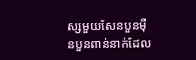ស្សមួយសែនបួនម៉ឺនបួនពាន់នាក់ដែល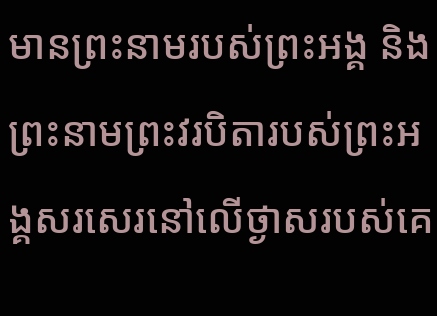មានព្រះនាមរបស់ព្រះអង្គ និងព្រះនាមព្រះវរបិតារបស់ព្រះអង្គសរសេរនៅលើថ្ងាសរបស់គេ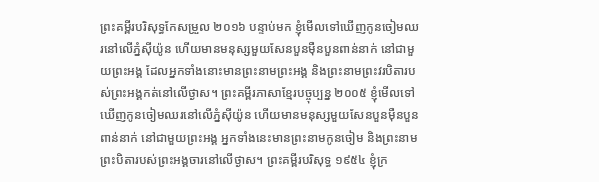ព្រះគម្ពីរបរិសុទ្ធកែសម្រួល ២០១៦ បន្ទាប់មក ខ្ញុំមើលទៅឃើញកូនចៀមឈរនៅលើភ្នំស៊ីយ៉ូន ហើយមានមនុស្សមួយសែនបួនម៉ឺនបួនពាន់នាក់ នៅជាមួយព្រះអង្គ ដែលអ្នកទាំងនោះមានព្រះនាមព្រះអង្គ និងព្រះនាមព្រះវរបិតារបស់ព្រះអង្គកត់នៅលើថ្ងាស។ ព្រះគម្ពីរភាសាខ្មែរបច្ចុប្បន្ន ២០០៥ ខ្ញុំមើលទៅឃើញកូនចៀមឈរនៅលើភ្នំស៊ីយ៉ូន ហើយមានមនុស្សមួយសែនបួនម៉ឺនបួនពាន់នាក់ នៅជាមួយព្រះអង្គ អ្នកទាំងនេះមានព្រះនាមកូនចៀម និងព្រះនាមព្រះបិតារបស់ព្រះអង្គចារនៅលើថ្ងាស។ ព្រះគម្ពីរបរិសុទ្ធ ១៩៥៤ ខ្ញុំក្រ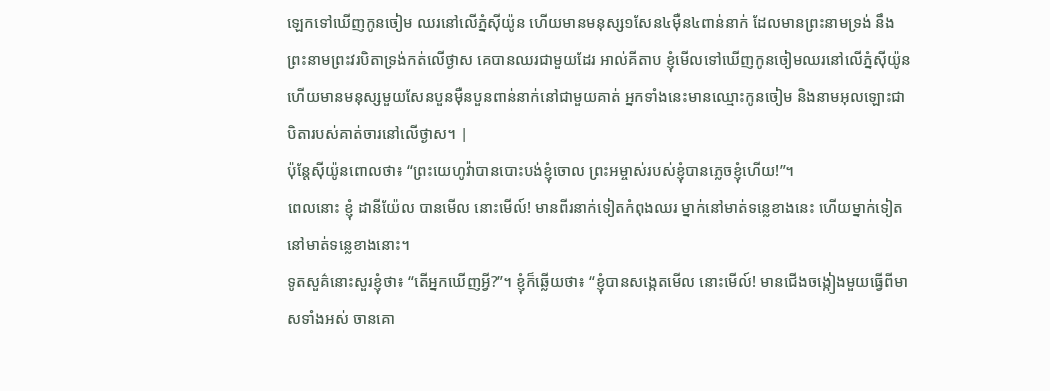ឡេកទៅឃើញកូនចៀម ឈរនៅលើភ្នំស៊ីយ៉ូន ហើយមានមនុស្ស១សែន៤ម៉ឺន៤ពាន់នាក់ ដែលមានព្រះនាមទ្រង់ នឹងព្រះនាមព្រះវរបិតាទ្រង់កត់លើថ្ងាស គេបានឈរជាមួយដែរ អាល់គីតាប ខ្ញុំមើលទៅឃើញកូនចៀមឈរនៅលើភ្នំស៊ីយ៉ូន ហើយមានមនុស្សមួយសែនបួនម៉ឺនបួនពាន់នាក់នៅជាមួយគាត់ អ្នកទាំងនេះមានឈ្មោះកូនចៀម និងនាមអុលឡោះជាបិតារបស់គាត់ចារនៅលើថ្ងាស។ |
ប៉ុន្តែស៊ីយ៉ូនពោលថា៖ “ព្រះយេហូវ៉ាបានបោះបង់ខ្ញុំចោល ព្រះអម្ចាស់របស់ខ្ញុំបានភ្លេចខ្ញុំហើយ!”។
ពេលនោះ ខ្ញុំ ដានីយ៉ែល បានមើល នោះមើល៍! មានពីរនាក់ទៀតកំពុងឈរ ម្នាក់នៅមាត់ទន្លេខាងនេះ ហើយម្នាក់ទៀតនៅមាត់ទន្លេខាងនោះ។
ទូតសួគ៌នោះសួរខ្ញុំថា៖ “តើអ្នកឃើញអ្វី?”។ ខ្ញុំក៏ឆ្លើយថា៖ “ខ្ញុំបានសង្កេតមើល នោះមើល៍! មានជើងចង្កៀងមួយធ្វើពីមាសទាំងអស់ ចានគោ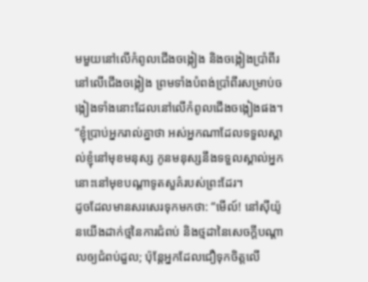មមួយនៅលើកំពូលជើងចង្កៀង និងចង្កៀងប្រាំពីរនៅលើជើងចង្កៀង ព្រមទាំងបំពង់ប្រាំពីរសម្រាប់ចង្កៀងទាំងនោះដែលនៅលើកំពូលជើងចង្កៀងផង។
“ខ្ញុំប្រាប់អ្នករាល់គ្នាថា អស់អ្នកណាដែលទទួលស្គាល់ខ្ញុំនៅមុខមនុស្ស កូនមនុស្សនឹងទទួលស្គាល់អ្នកនោះនៅមុខបណ្ដាទូតសួគ៌របស់ព្រះដែរ។
ដូចដែលមានសរសេរទុកមកថា: “មើល៍! នៅស៊ីយ៉ូនយើងដាក់ថ្មនៃការជំពប់ និងថ្មដានៃសេចក្ដីបណ្ដាលឲ្យជំពប់ដួល; ប៉ុន្តែអ្នកដែលជឿទុកចិត្តលើ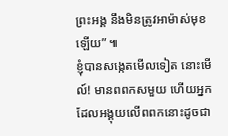ព្រះអង្គ នឹងមិនត្រូវអាម៉ាស់មុខឡើយ” ៕
ខ្ញុំបានសង្កេតមើលទៀត នោះមើល៍! មានពពកសមួយ ហើយអ្នកដែលអង្គុយលើពពកនោះដូចជា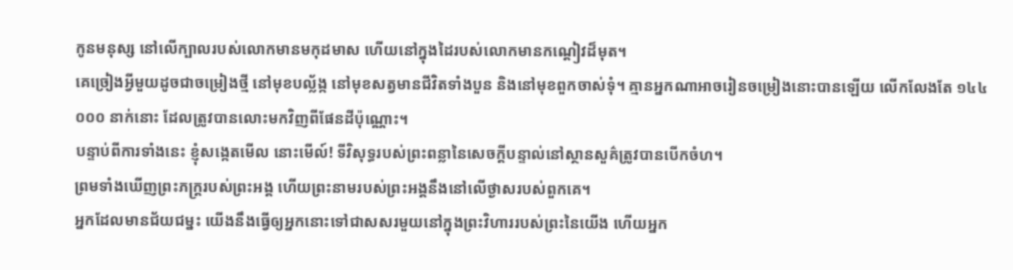កូនមនុស្ស នៅលើក្បាលរបស់លោកមានមកុដមាស ហើយនៅក្នុងដៃរបស់លោកមានកណ្ដៀវដ៏មុត។
គេច្រៀងអ្វីមួយដូចជាចម្រៀងថ្មី នៅមុខបល្ល័ង្ក នៅមុខសត្វមានជីវិតទាំងបួន និងនៅមុខពួកចាស់ទុំ។ គ្មានអ្នកណាអាចរៀនចម្រៀងនោះបានឡើយ លើកលែងតែ ១៤៤ ០០០ នាក់នោះ ដែលត្រូវបានលោះមកវិញពីផែនដីប៉ុណ្ណោះ។
បន្ទាប់ពីការទាំងនេះ ខ្ញុំសង្កេតមើល នោះមើល៍! ទីវិសុទ្ធរបស់ព្រះពន្លានៃសេចក្ដីបន្ទាល់នៅស្ថានសួគ៌ត្រូវបានបើកចំហ។
ព្រមទាំងឃើញព្រះភក្ត្ររបស់ព្រះអង្គ ហើយព្រះនាមរបស់ព្រះអង្គនឹងនៅលើថ្ងាសរបស់ពួកគេ។
អ្នកដែលមានជ័យជម្នះ យើងនឹងធ្វើឲ្យអ្នកនោះទៅជាសសរមួយនៅក្នុងព្រះវិហាររបស់ព្រះនៃយើង ហើយអ្នក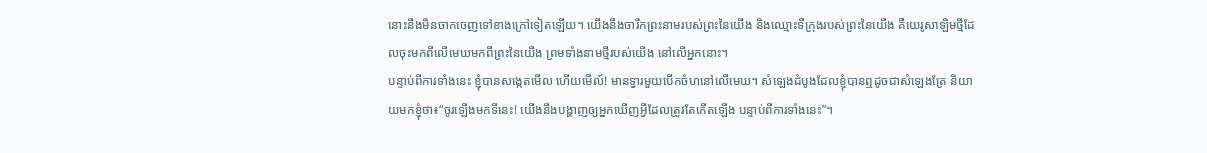នោះនឹងមិនចាកចេញទៅខាងក្រៅទៀតឡើយ។ យើងនឹងចារឹកព្រះនាមរបស់ព្រះនៃយើង និងឈ្មោះទីក្រុងរបស់ព្រះនៃយើង គឺយេរូសាឡិមថ្មីដែលចុះមកពីលើមេឃមកពីព្រះនៃយើង ព្រមទាំងនាមថ្មីរបស់យើង នៅលើអ្នកនោះ។
បន្ទាប់ពីការទាំងនេះ ខ្ញុំបានសង្កេតមើល ហើយមើល៍! មានទ្វារមួយបើកចំហនៅលើមេឃ។ សំឡេងដំបូងដែលខ្ញុំបានឮដូចជាសំឡេងត្រែ និយាយមកខ្ញុំថា៖“ចូរឡើងមកទីនេះ! យើងនឹងបង្ហាញឲ្យអ្នកឃើញអ្វីដែលត្រូវតែកើតឡើង បន្ទាប់ពីការទាំងនេះ”។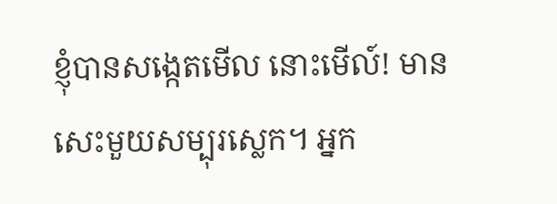ខ្ញុំបានសង្កេតមើល នោះមើល៍! មានសេះមួយសម្បុរស្លេក។ អ្នក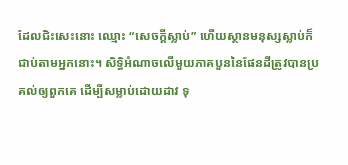ដែលជិះសេះនោះ ឈ្មោះ “សេចក្ដីស្លាប់” ហើយស្ថានមនុស្សស្លាប់ក៏ជាប់តាមអ្នកនោះ។ សិទ្ធិអំណាចលើមួយភាគបួននៃផែនដីត្រូវបានប្រគល់ឲ្យពួកគេ ដើម្បីសម្លាប់ដោយដាវ ទុ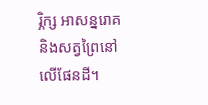រ្ភិក្ស អាសន្នរោគ និងសត្វព្រៃនៅលើផែនដី។